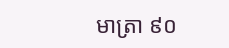មាត្រា ៩០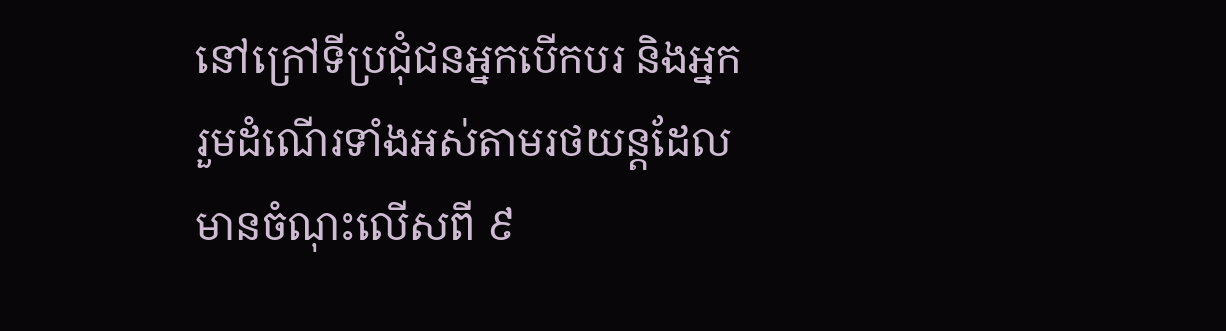នៅក្រៅទីប្រជុំជនអ្នកបើកបរ និងអ្នករួមដំណើរទាំងអស់តាមរថយន្តដែលមានចំណុះលើសពី ៩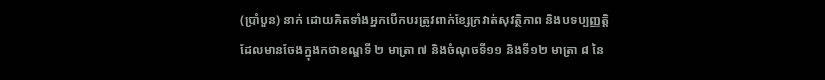(ប្រាំបួន) នាក់ ដោយគិតទាំងអ្នកបើកបរត្រូវពាក់ខ្សែក្រវាត់សុវត្ថិភាព និងបទប្បញ្ញត្តិដែលមានចែងក្នុងកថាខណ្ឌទី ២ មាត្រា ៧ និងចំណុចទី១១ និងទី១២ មាត្រា ៨ នៃ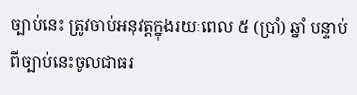ច្បាប់នេះ ត្រូវចាប់អនុវត្តក្នុងរយៈពេល ៥ (ប្រាំ) ឆ្នាំ បន្ទាប់ពីច្បាប់នេះចូលជាធរ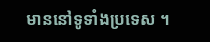មាននៅទូទាំងប្រទេស ។